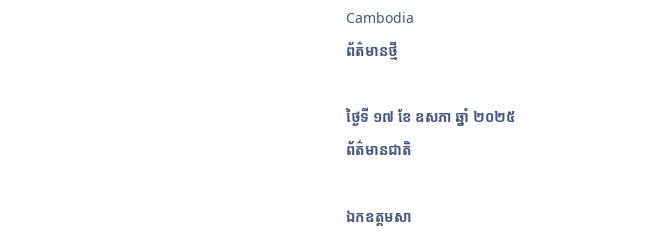Cambodia
ព័ត៌មានថ្មី

ថ្ងៃទី ១៧ ខែ ឧសភា ឆ្នាំ ២០២៥
ព័ត៌មានជាតិ

ឯកឧត្តមសា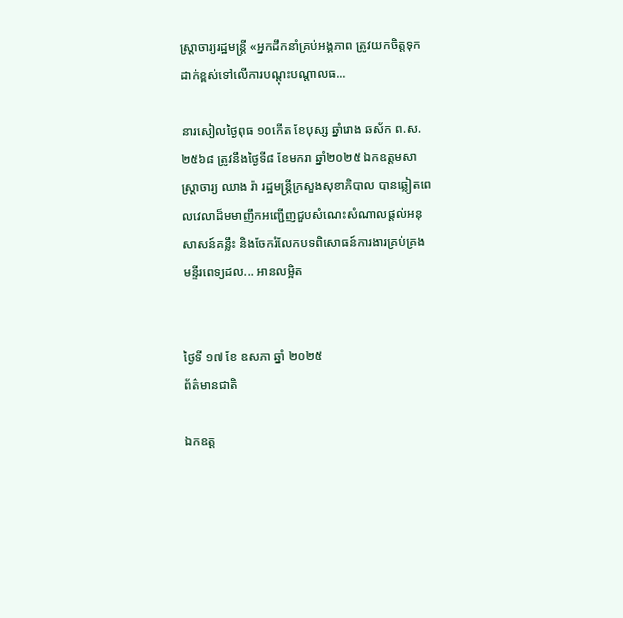ស្រ្តាចារ្យរដ្ឋមន្រ្តី «អ្នកដឹកនាំគ្រប់អង្គភាព ត្រូវយកចិត្តទុកដាក់ខ្ពស់ទៅលើការបណ្តុះបណ្តាលធ...

នារសៀលថ្ងៃពុធ ១០កើត ខែបុស្ស ឆ្នាំរោង ឆស័ក ព.ស.២៥៦៨ ត្រូវនឹងថ្ងៃទី៨ ខែមករា ឆ្នាំ២០២៥ ឯកឧត្តមសាស្ត្រាចារ្យ ឈាង រ៉ា រដ្ឋមន្រ្តីក្រសួងសុខាភិបាល បានឆ្លៀតពេលវេលាដ៏មមាញឹកអញ្ជើញជួបសំណេះសំណាលផ្តល់អនុសាសន៍គន្លឹះ និងចែករំលែកបទពិសោធន៍ការងារគ្រប់គ្រងមន្ទីរពេទ្យដល... អានលម្អិត


ថ្ងៃទី ១៧ ខែ ឧសភា ឆ្នាំ ២០២៥
ព័ត៌មានជាតិ

ឯកឧត្ត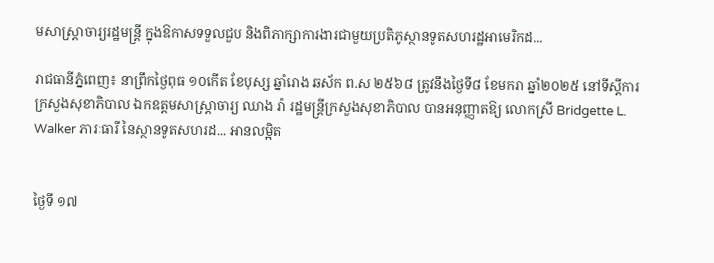មសាស្រ្តាចារ្យរដ្ឋមន្រ្តី ក្នុងឱកាសទទួលជួប និងពិភាក្សាការងារជាមួយប្រតិភូស្ថានទូតសហរដ្ឋអាមេរិកដ...

រាជធានីភ្នំពេញ៖ នាព្រឹកថ្ងៃពុធ ១០កើត ខែបុស្ស ឆ្នាំរោង ឆស័ក ព.ស ២៥៦៨ ត្រូវនឹងថ្ងៃទី៨ ខែមករា ឆ្នាំ២០២៥ នៅទីស្តីការក្រសួងសុខាភិបាល ឯកឧត្តមសាស្ត្រាចារ្យ ឈាង រ៉ា រដ្ឋមន្ត្រីក្រសួងសុខាភិបាល បានអនុញ្ញាតឱ្យ លោកស្រី Bridgette L. Walker ភារៈធារី នៃស្ថានទូតសហរដ... អានលម្អិត


ថ្ងៃទី ១៧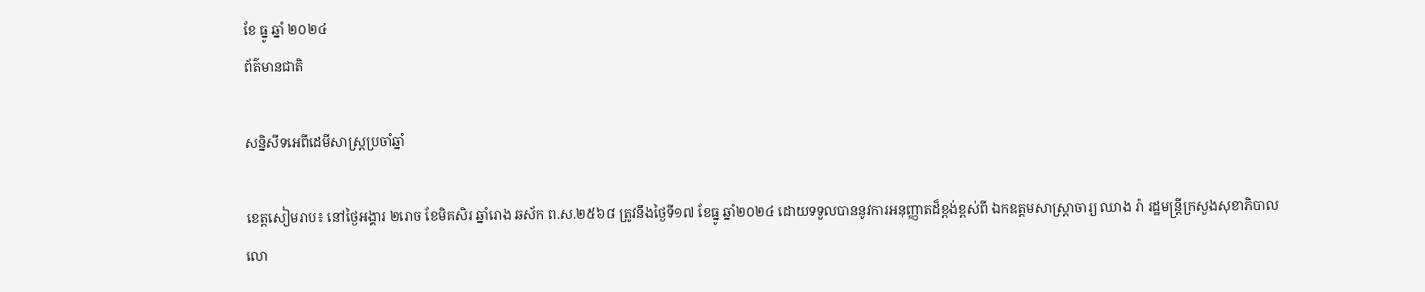ខែ ធ្នូ ឆ្នាំ ២០២៤
ព័ត៌មានជាតិ

សន្និសីទអេពីដេមីសាស្រ្តប្រចាំឆ្នាំ

ខេត្តសៀមរាប៖ នៅថ្ងៃអង្គារ ២រោច ខែមិគសិរ ឆ្នាំរោង ឆស័ក ព.ស.២៥៦៨ ត្រូវនឹងថ្ងៃទី១៧ ខែធ្នូ ឆ្នាំ២០២៤ ដោយទទួលបាននូវការអនុញ្ញាតដ៏ខ្ពង់ខ្ពស់ពី ឯកឧត្តមសាស្ត្រាចារ្យ ឈាង រ៉ា រដ្ឋមន្ត្រីក្រសួងសុខាភិបាល លោ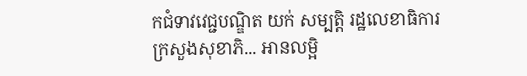កជំទាវវេជ្ជបណ្ឌិត យក់ សម្បត្តិ រដ្ឋលេខាធិការក្រសួងសុខាភិ... អានលម្អិ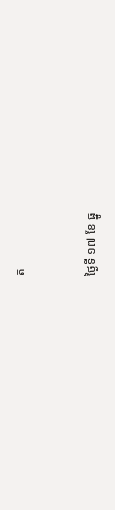ត


ថ្ងៃទី ១៧ ខែ ធ្នូ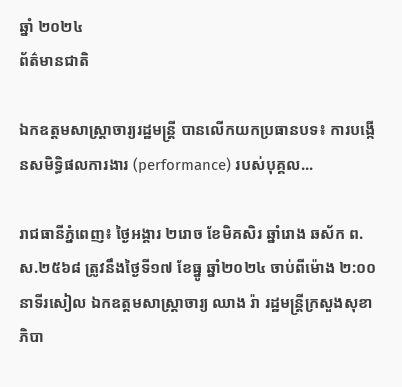ឆ្នាំ ២០២៤
ព័ត៌មានជាតិ

ឯកឧត្តមសាស្រ្តាចារ្យរដ្ឋមន្រ្តី បានលើកយកប្រធានបទ៖ ការបង្កើនសមិទ្ធិផលការងារ (performance) របស់បុគ្គល...

រាជធានីភ្នំពេញ៖ ថ្ងៃអង្គារ ២រោច ខែមិគសិរ ឆ្នាំរោង ឆស័ក ព.ស.២៥៦៨ ត្រូវនឹងថ្ងៃទី១៧ ខែធ្នូ ឆ្នាំ២០២៤ ចាប់ពីម៉ោង ២:០០នាទីរសៀល ឯកឧត្តមសាស្ត្រាចារ្យ ឈាង រ៉ា រដ្ឋមន្ត្រីក្រសួងសុខាភិបា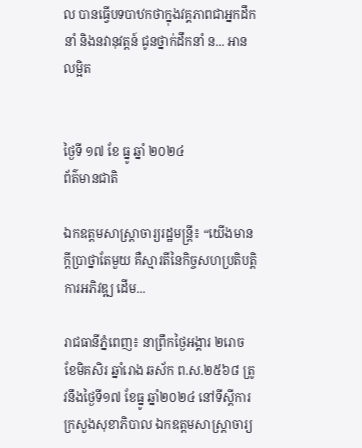ល បានធ្វើបទបាឋកថាក្នុងវគ្គភាពជាអ្នកដឹកនាំ និងនវានុវត្តន៍ ជូនថ្នាក់ដឹកនាំ ន... អានលម្អិត


ថ្ងៃទី ១៧ ខែ ធ្នូ ឆ្នាំ ២០២៤
ព័ត៌មានជាតិ

ឯកឧត្តមសាស្រ្តាចារ្យរដ្ឋមន្រ្តី៖ “យើងមានក្តីប្រាថ្នាតែមួយ គឺស្មារតីនៃកិច្ចសហប្រតិបត្តិការអភិវឌ្ឍ ដើម...

រាជធានីភ្នំពេញ៖ នាព្រឹកថ្ងៃអង្គារ ២រោច ខែមិគសិរ ឆ្នាំរោង ឆស័ក ព.ស.២៥៦៨ ត្រូវនឹងថ្ងៃទី១៧ ខែធ្នូ ឆ្នាំ២០២៤ នៅទីស្តីការក្រសួងសុខាភិបាល ឯកឧត្តមសាស្ត្រាចារ្យ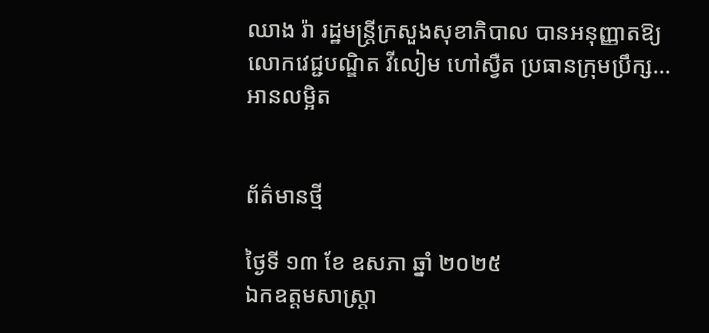ឈាង រ៉ា រដ្ឋមន្ត្រីក្រសួងសុខាភិបាល បានអនុញ្ញាតឱ្យ លោកវេជ្ជបណ្ឌិត វីលៀម ហៅស្វឺត ប្រធានក្រុមប្រឹក្ស... អានលម្អិត


ព័ត៌មានថ្មី

ថ្ងៃទី ១៣ ខែ ឧសភា ឆ្នាំ ២០២៥
ឯកឧត្តមសាស្ត្រា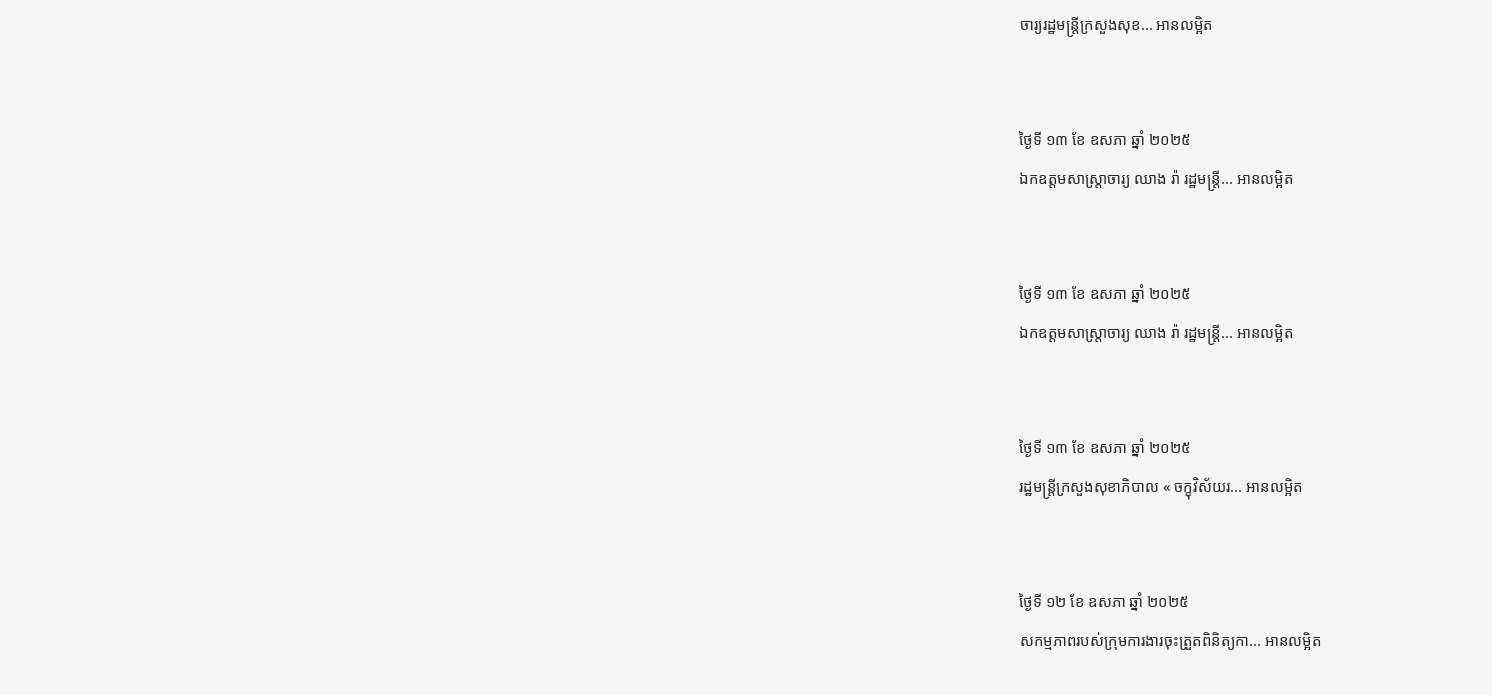ចារ្យរដ្ឋមន្ត្រីក្រសួងសុខ... អានលម្អិត


ថ្ងៃទី ១៣ ខែ ឧសភា ឆ្នាំ ២០២៥
ឯកឧត្តមសាស្រ្តាចារ្យ ឈាង រ៉ា រដ្ឋមន្រ្តី... អានលម្អិត


ថ្ងៃទី ១៣ ខែ ឧសភា ឆ្នាំ ២០២៥
ឯកឧត្តមសាស្រ្តាចារ្យ ឈាង រ៉ា រដ្ឋមន្រ្តី... អានលម្អិត


ថ្ងៃទី ១៣ ខែ ឧសភា ឆ្នាំ ២០២៥
រដ្ឋមន្រ្តីក្រសួងសុខាភិបាល « ចក្ខុវិស័យរ... អានលម្អិត


ថ្ងៃទី ១២ ខែ ឧសភា ឆ្នាំ ២០២៥
សកម្មភាពរបស់ក្រុមការងារចុះត្រួតពិនិត្យកា... អានលម្អិត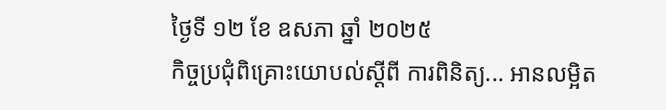ថ្ងៃទី ១២ ខែ ឧសភា ឆ្នាំ ២០២៥
កិច្ចប្រជុំពិគ្រោះយោបល់ស្តីពី ការពិនិត្យ... អានលម្អិត